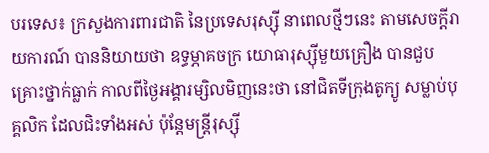បរទេស៖ ក្រសួងការពារជាតិ នៃប្រទេសរុស្ស៊ី នាពេលថ្មីៗនេះ តាមសេចក្តីរាយការណ៍ បាននិយាយថា ឧទ្ធម្ភាគចក្រ យោធារុស្ស៊ីមួយគ្រឿង បានជួបគ្រោះថ្នាក់ធ្លាក់ កាលពីថ្ងៃអង្គារម្សិលមិញនេះថា នៅជិតទីក្រុងតូក្យូ សម្លាប់បុគ្គលិក ដែលជិះទាំងអស់ ប៉ុន្តែមន្ត្រីរុស្ស៊ី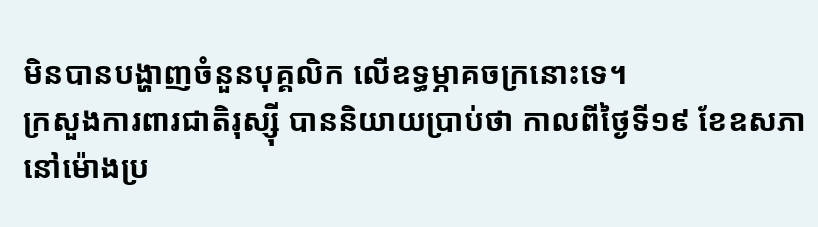មិនបានបង្ហាញចំនួនបុគ្គលិក លើឧទ្ធម្ភាគចក្រនោះទេ។
ក្រសួងការពារជាតិរុស្ស៊ី បាននិយាយប្រាប់ថា កាលពីថ្ងៃទី១៩ ខែឧសភា នៅម៉ោងប្រ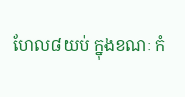ហែល៨យប់ ក្នុងខណៈ កំ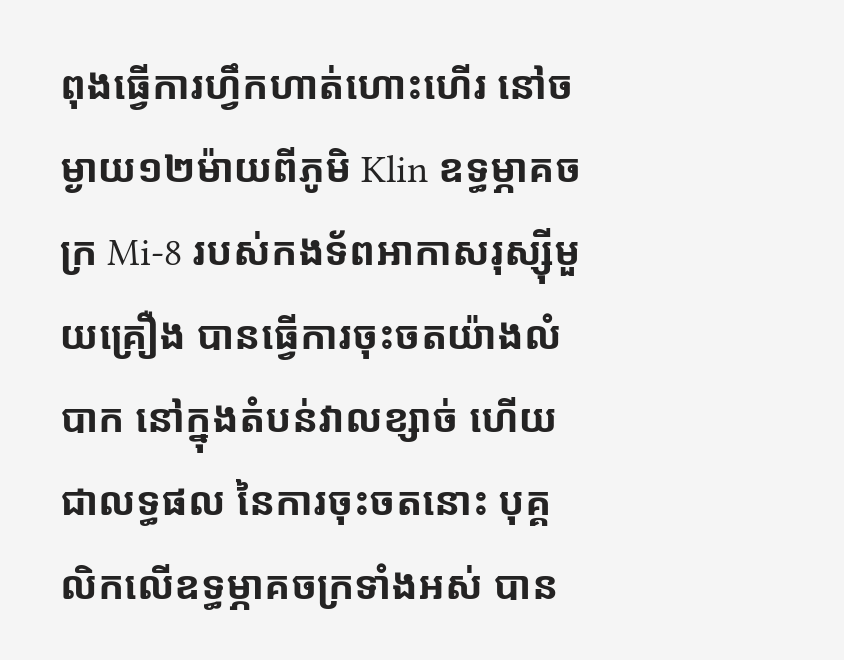ពុងធ្វើការហ្វឹកហាត់ហោះហើរ នៅចម្ងាយ១២ម៉ាយពីភូមិ Klin ឧទ្ធម្ភាគចក្រ Mi-8 របស់កងទ័ពអាកាសរុស្ស៊ីមួយគ្រឿង បានធ្វើការចុះចតយ៉ាងលំបាក នៅក្នុងតំបន់វាលខ្សាច់ ហើយជាលទ្ធផល នៃការចុះចតនោះ បុគ្គលិកលើឧទ្ធម្ភាគចក្រទាំងអស់ បាន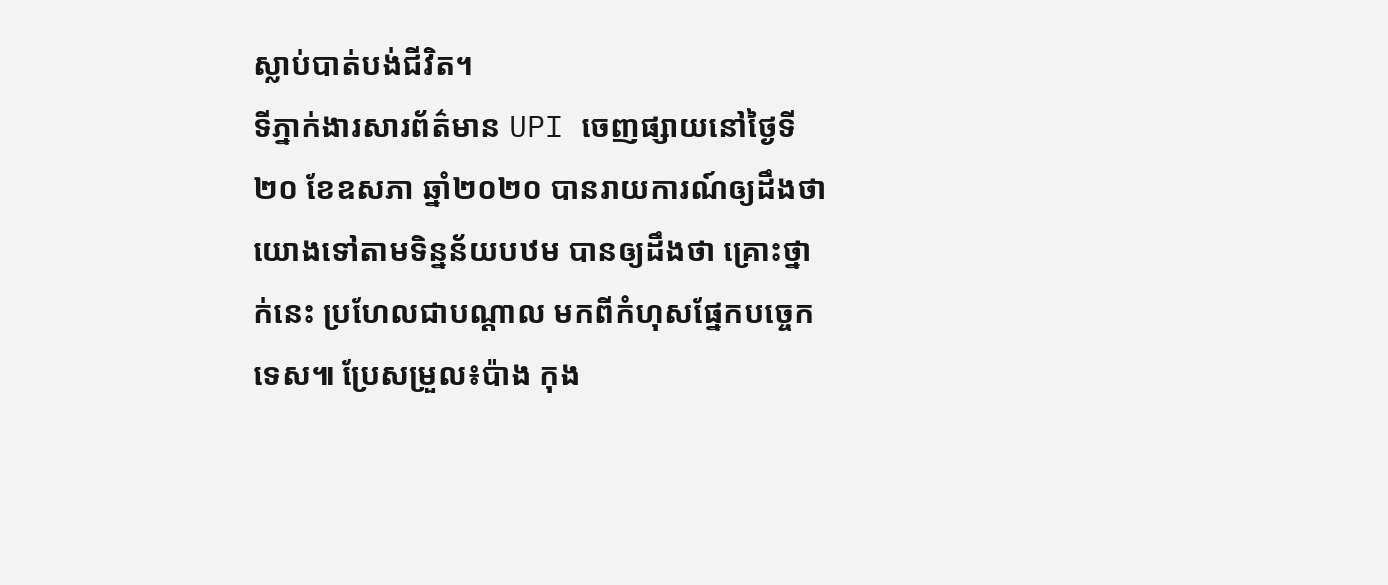ស្លាប់បាត់បង់ជីវិត។
ទីភ្នាក់ងារសារព័ត៌មាន UPI ចេញផ្សាយនៅថ្ងៃទី២០ ខែឧសភា ឆ្នាំ២០២០ បានរាយការណ៍ឲ្យដឹងថា យោងទៅតាមទិន្នន័យបឋម បានឲ្យដឹងថា គ្រោះថ្នាក់នេះ ប្រហែលជាបណ្ដាល មកពីកំហុសផ្នែកបច្ចេកទេស៕ ប្រែសម្រួល៖ប៉ាង កុង